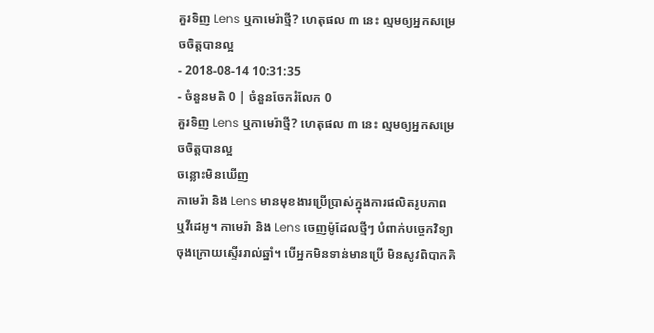គួរទិញ Lens ឬកាមេរ៉ាថ្មី? ហេតុផល ៣ នេះ ល្មមឲ្យអ្នកសម្រេចចិត្តបានល្អ
- 2018-08-14 10:31:35
- ចំនួនមតិ 0 | ចំនួនចែករំលែក 0
គួរទិញ Lens ឬកាមេរ៉ាថ្មី? ហេតុផល ៣ នេះ ល្មមឲ្យអ្នកសម្រេចចិត្តបានល្អ
ចន្លោះមិនឃើញ
កាមេរ៉ា និង Lens មានមុខងារប្រើប្រាស់ក្នុងការផលិតរូបភាព ឬវីដេអូ។ កាមេរ៉ា និង Lens ចេញម៉ូដែលថ្មីៗ បំពាក់បច្ចេកវិទ្យាចុងក្រោយស្ទើររាល់ឆ្នាំ។ បើអ្នកមិនទាន់មានប្រើ មិនសូវពិបាកគិ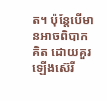ត។ ប៉ុន្តែបើមានអាចពិបាកគិត ដោយគួរឡើងស៊េរី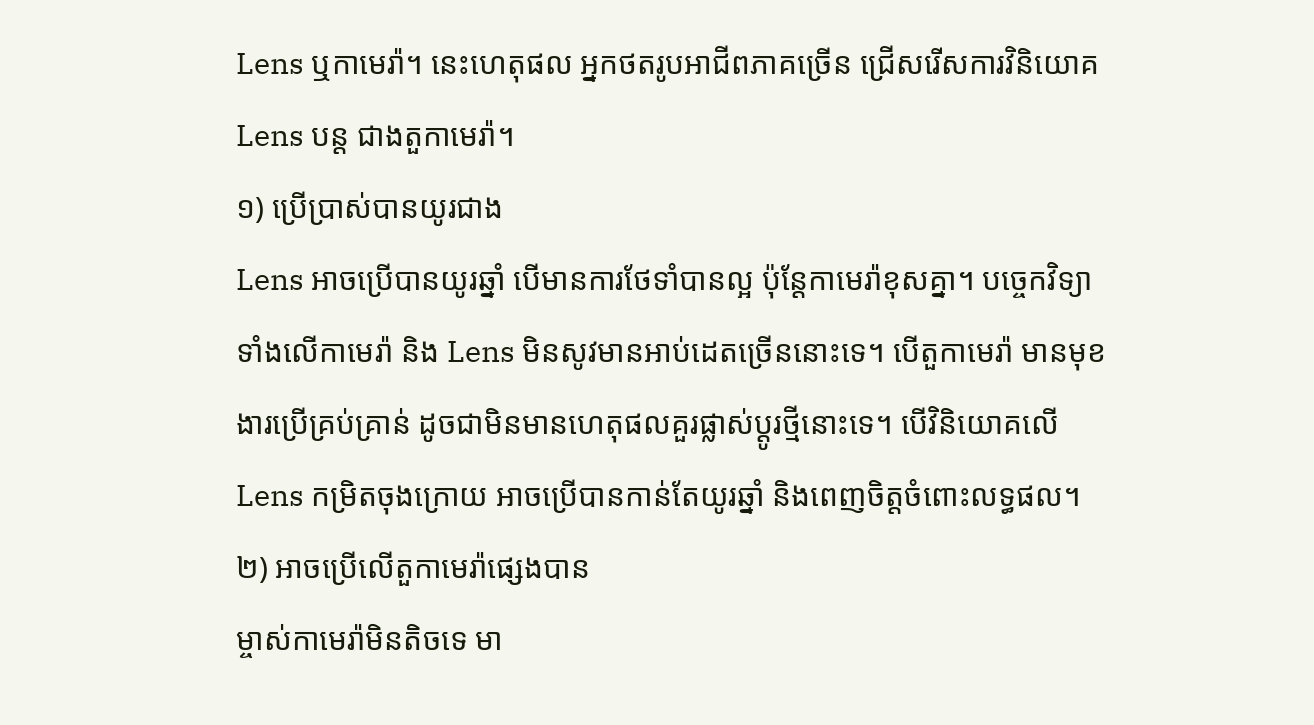Lens ឬកាមេរ៉ា។ នេះហេតុផល អ្នកថតរូបអាជីពភាគច្រើន ជ្រើសរើសការវិនិយោគ Lens បន្ត ជាងតួកាមេរ៉ា។
១) ប្រើប្រាស់បានយូរជាង
Lens អាចប្រើបានយូរឆ្នាំ បើមានការថែទាំបានល្អ ប៉ុន្តែកាមេរ៉ាខុសគ្នា។ បច្ចេកវិទ្យាទាំងលើកាមេរ៉ា និង Lens មិនសូវមានអាប់ដេតច្រើននោះទេ។ បើតួកាមេរ៉ា មានមុខងារប្រើគ្រប់គ្រាន់ ដូចជាមិនមានហេតុផលគួរផ្លាស់ប្ដូរថ្មីនោះទេ។ បើវិនិយោគលើ Lens កម្រិតចុងក្រោយ អាចប្រើបានកាន់តែយូរឆ្នាំ និងពេញចិត្តចំពោះលទ្ធផល។
២) អាចប្រើលើតួកាមេរ៉ាផ្សេងបាន
ម្ចាស់កាមេរ៉ាមិនតិចទេ មា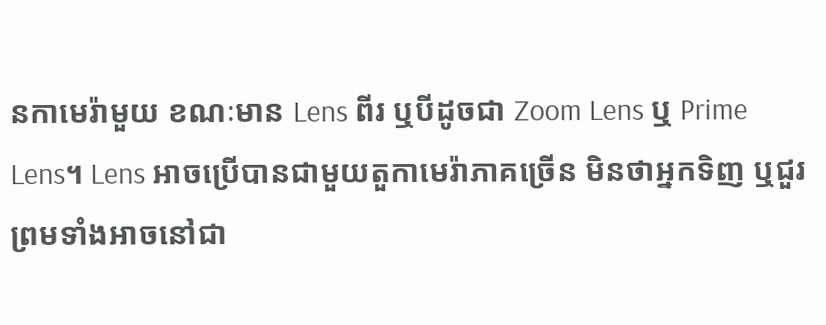នកាមេរ៉ាមួយ ខណៈមាន Lens ពីរ ឬបីដូចជា Zoom Lens ឬ Prime Lens។ Lens អាចប្រើបានជាមួយតួកាមេរ៉ាភាគច្រើន មិនថាអ្នកទិញ ឬជួរ ព្រមទាំងអាចនៅជា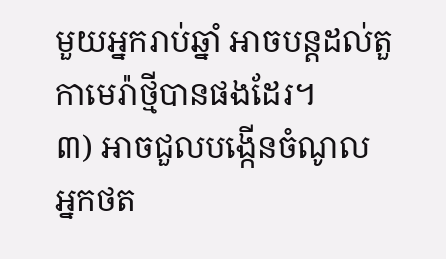មួយអ្នករាប់ឆ្នាំ អាចបន្តដល់តួកាមេរ៉ាថ្មីបានផងដែរ។
៣) អាចជួលបង្កើនចំណូល
អ្នកថត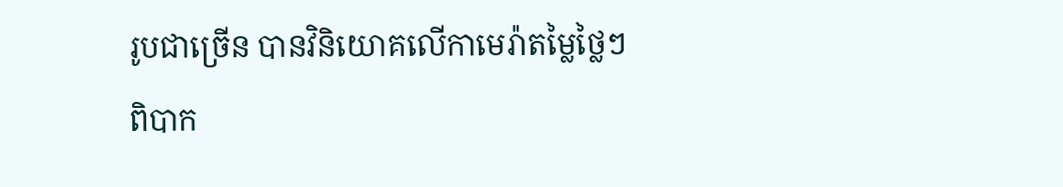រូបជាច្រើន បានវិនិយោគលើកាមេរ៉ាតម្លៃថ្លៃៗ ពិបាក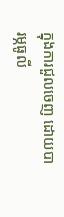ក្នុងការជួលចេញ ដោយបារម្ភធូលី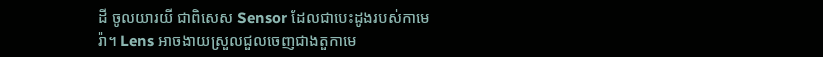ដី ចូលយារយី ជាពិសេស Sensor ដែលជាបេះដូងរបស់កាមេរ៉ា។ Lens អាចងាយស្រួលជួលចេញជាងតួកាមេ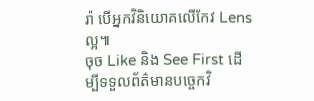រ៉ា បើអ្នកវិនិយោគលើកែវ Lens ល្អ៕
ចុច Like និង See First ដើម្បីទទួលព័ត៌មានបច្ចេកវិ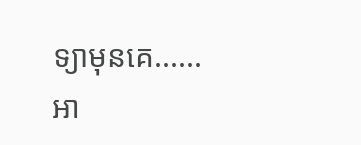ទ្យាមុនគេ......
អា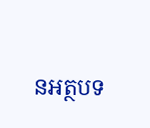នអត្ថបទ